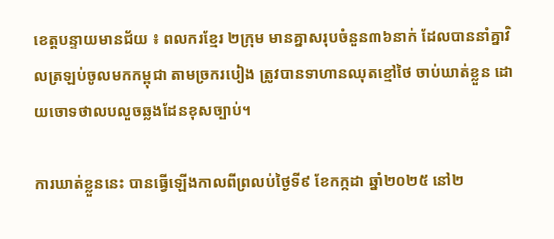ខេត្តបន្ទាយមានជ័យ ៖ ពលករខ្មែរ ២ក្រុម មានគ្នាសរុបចំនួន៣៦នាក់ ដែលបាននាំគ្នាវិលត្រឡប់ចូលមកកម្ពុជា តាមច្រករបៀង ត្រូវបានទាហានឈុតខ្មៅថៃ ចាប់ឃាត់ខ្លួន ដោយចោទថាលបលួចឆ្លងដែនខុសច្បាប់។

ការឃាត់ខ្លួននេះ បានធ្វើឡើងកាលពីព្រលប់ថ្ងៃទី៩ ខែកក្កដា ឆ្នាំ២០២៥ នៅ២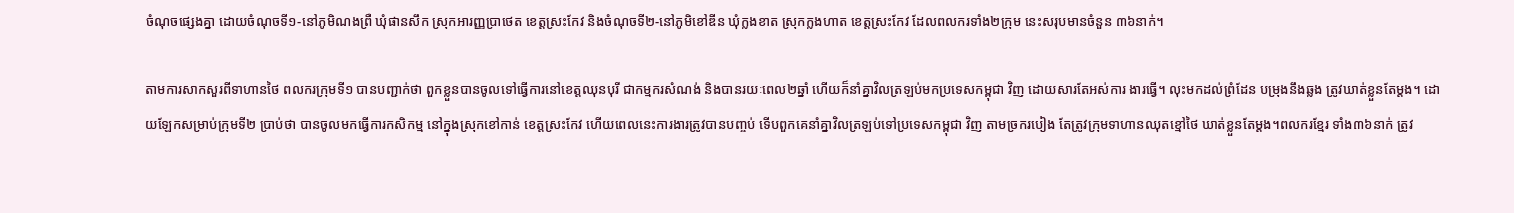ចំណុចផ្សេងគ្នា ដោយចំណុចទី១-នៅភូមិណងព្រឺ ឃុំផានសឹក ស្រុកអារញ្ញប្រាថេត ខេត្តស្រះកែវ និងចំណុចទី២-នៅភូមិខៅឌីន ឃុំក្លងខាត ស្រុកក្លងហាត ខេត្តស្រះកែវ ដែលពលករទាំង២ក្រុម នេះសរុបមានចំនួន ៣៦នាក់។

តាមការសាកសួរពីទាហានថៃ ពលករក្រុមទី១ បានបញ្ជាក់ថា ពួកខ្លួនបានចូលទៅធ្វើការនៅខេត្តឈុនបុរី ជាកម្មករសំណង់ និងបានរយៈពេល២ឆ្នាំ ហើយក៏នាំគ្នាវិលត្រឡប់មកប្រទេសកម្ពុជា វិញ ដោយសារតែអស់ការ ងារធ្វើ។ លុះមកដល់ព្រំដែន បម្រុងនឹងឆ្លង ត្រូវឃាត់ខ្លួនតែម្តង។ ដោយឡែកសម្រាប់ក្រុមទី២ ប្រាប់ថា បានចូលមកធ្វើការកសិកម្ម នៅក្នុងស្រុកខៅកាន់ ខេត្តស្រះកែវ ហើយពេលនេះការងារត្រូវបានបញ្ចប់ ទើបពួកគេនាំគ្នាវិលត្រឡប់ទៅប្រទេសកម្ពុជា វិញ តាមច្រករបៀង តែត្រូវក្រុមទាហានឈុតខ្មៅថៃ ឃាត់ខ្លួនតែម្តង។ពលករខ្មែរ ទាំង៣៦នាក់ ត្រូវ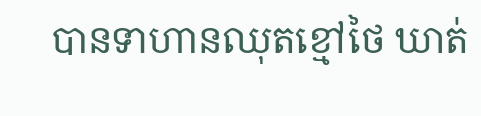បានទាហានឈុតខ្មៅថៃ ឃាត់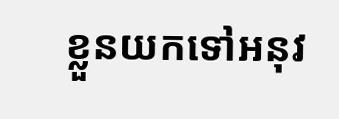ខ្លួនយកទៅអនុវ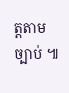ត្តតាមច្បាប់ ៕